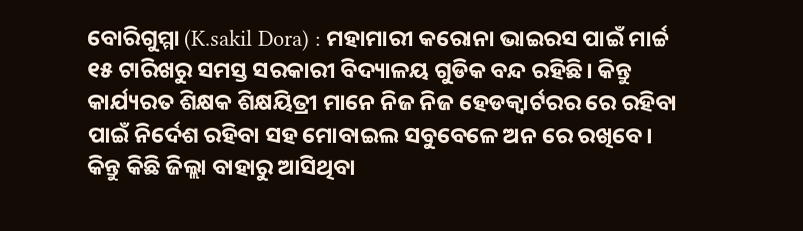ବୋରିଗୁମ୍ମା (K.sakil Dora) : ମହାମାରୀ କରୋନା ଭାଇରସ ପାଇଁ ମାର୍ଚ୍ଚ ୧୫ ଟାରିଖରୁ ସମସ୍ତ ସରକାରୀ ବିଦ୍ୟାଳୟ ଗୁଡିକ ବନ୍ଦ ରହିଛି। କିନ୍ତୁ କାର୍ଯ୍ୟରତ ଶିକ୍ଷକ ଶିକ୍ଷୟିତ୍ରୀ ମାନେ ନିଜ ନିଜ ହେଡକ୍ୱାର୍ଟରର ରେ ରହିବା ପାଇଁ ନିର୍ଦେଶ ରହିବା ସହ ମୋବାଇଲ ସବୁବେଳେ ଅନ ରେ ରଖିବେ। କିନ୍ତୁ କିଛି ଜିଲ୍ଲା ବାହାରୁ ଆସିଥିବା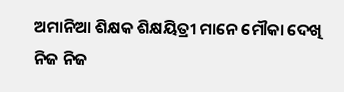ଅମାନିଆ ଶିକ୍ଷକ ଶିକ୍ଷୟିତ୍ରୀ ମାନେ ମୌକା ଦେଖି ନିଜ ନିଜ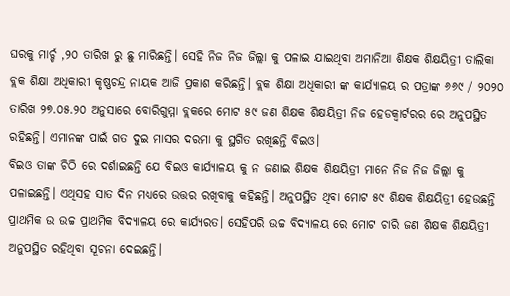ଘରକୁ ମାର୍ଚ୍ଚ ,୨୦ ତାରିଖ ରୁ ଛୁ ମାରିଛନ୍ତି। ସେହି ନିଜ ନିଜ ଜିଲ୍ଲା କୁ ପଳାଇ ଯାଇଥିବା ଅମାନିଆ ଶିକ୍ଷକ ଶିକ୍ଷୟିତ୍ରୀ ତାଲିକା ବ୍ଲକ ଶିକ୍ଷା ଅଧିକାରୀ କୃଷ୍ଣଚନ୍ଦ୍ର ନାୟକ ଆଜି ପ୍ରକାଶ କରିଛନ୍ତି। ବ୍ଲକ ଶିକ୍ଷା ଅଧିକାରୀ ଙ୍କ କାର୍ଯ୍ୟାଳୟ ର ପତ୍ରାଙ୍କ ୬୬୯ / ୨୦୨୦ ତାରିଖ ୨୭.୦୫.୨୦ ଅନୁସାରେ ବୋରିଗୁମ୍ମା ବ୍ଲକରେ ମୋଟ ୫୯ ଜଣ ଶିକ୍ଷକ ଶିକ୍ଷୟିତ୍ରୀ ନିଜ ହେଡକ୍ୱାର୍ଟରର ରେ ଅନୁପସ୍ଥିତ ରହିଛନ୍ତି। ଏମାନଙ୍କ ପାଇଁ ଗତ ଦୁଇ ମାସର ଦରମା କୁ ସ୍ଥଗିତ ରଖିଛନ୍ତି ବିଇଓ।
ବିଇଓ ତାଙ୍କ ଚିଠି ରେ ଦର୍ଶାଇଛନ୍ତି ଯେ ବିଇଓ କାର୍ଯ୍ୟାଳୟ କୁ ନ ଜଣାଇ ଶିକ୍ଷକ ଶିକ୍ଷୟିତ୍ରୀ ମାନେ ନିଜ ନିଜ ଜିଲ୍ଲା କୁ ପଳାଇଛନ୍ତି। ଏଥିସହ ସାତ ଦିନ ମଧ୍ୟରେ ଉତ୍ତର ରଖିବାକୁ କହିଛନ୍ତି। ଅନୁପସ୍ଥିତ ଥିବା ମୋଟ ୫୯ ଶିକ୍ଷକ ଶିକ୍ଷୟିତ୍ରୀ ହେଉଛନ୍ତି ପ୍ରାଥମିକ ଉ ଉଚ୍ଚ ପ୍ରାଥମିକ ବିଦ୍ୟାଳୟ ରେ କାର୍ଯ୍ୟରତ। ସେହିପରି ଉଚ୍ଚ ବିଦ୍ୟାଳୟ ରେ ମୋଟ ଚାରି ଜଣ ଶିକ୍ଷକ ଶିକ୍ଷୟିତ୍ରୀ ଅନୁପସ୍ଥିତ ରହିଥିବା ସୂଚନା ଦେଇଛନ୍ତି।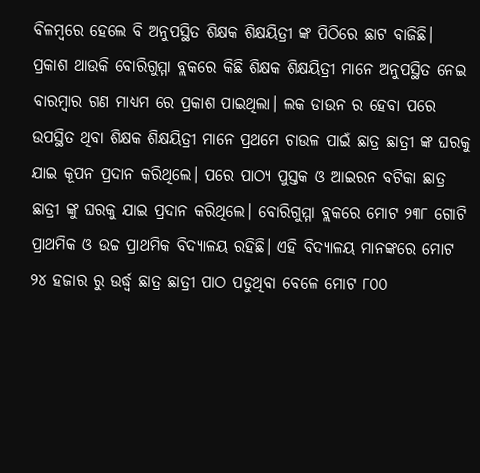ବିଳମ୍ବରେ ହେଲେ ବି ଅନୁପସ୍ଥିତ ଶିକ୍ଷକ ଶିକ୍ଷୟିତ୍ରୀ ଙ୍କ ପିଠିରେ ଛାଟ ବାଜିଛି।
ପ୍ରକାଶ ଥାଉକି ବୋରିଗୁମ୍ମା ବ୍ଲକରେ କିଛି ଶିକ୍ଷକ ଶିକ୍ଷୟିତ୍ରୀ ମାନେ ଅନୁପସ୍ଥିତ ନେଇ ବାରମ୍ବାର ଗଣ ମାଧ୍ୟମ ରେ ପ୍ରକାଶ ପାଇଥିଲା। ଲକ ଡାଉନ ର ହେବା ପରେ ଉପସ୍ଥିତ ଥିବା ଶିକ୍ଷକ ଶିକ୍ଷୟିତ୍ରୀ ମାନେ ପ୍ରଥମେ ଚାଉଳ ପାଇଁ ଛାତ୍ର ଛାତ୍ରୀ ଙ୍କ ଘରକୁ ଯାଇ କୂପନ ପ୍ରଦାନ କରିଥିଲେ। ପରେ ପାଠ୍ୟ ପୁସ୍ତକ ଓ ଆଇରନ ବଟିକା ଛାତ୍ର ଛାତ୍ରୀ ଙ୍କୁ ଘରକୁ ଯାଇ ପ୍ରଦାନ କରିଥିଲେ। ବୋରିଗୁମ୍ମା ବ୍ଲକରେ ମୋଟ ୨୩୮ ଗୋଟି ପ୍ରାଥମିକ ଓ ଉଚ୍ଚ ପ୍ରାଥମିକ ବିଦ୍ୟାଳୟ ରହିଛି। ଏହି ବିଦ୍ୟାଳୟ ମାନଙ୍କରେ ମୋଟ ୨୪ ହଜାର ରୁ ଉର୍ଦ୍ଧ୍ବ ଛାତ୍ର ଛାତ୍ରୀ ପାଠ ପଡୁଥିବା ବେଳେ ମୋଟ ୮୦୦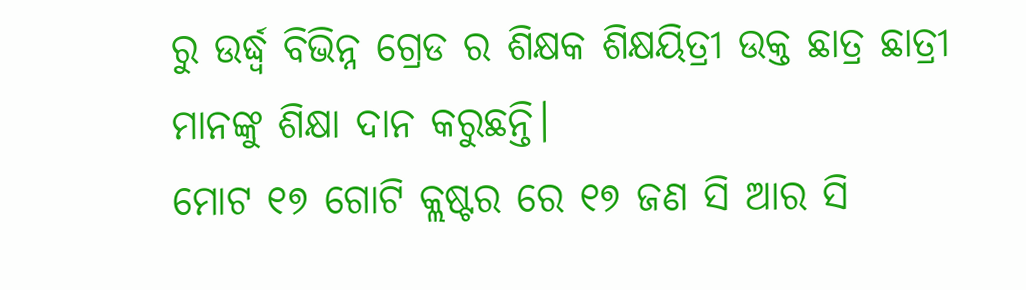ରୁ ଉର୍ଦ୍ଧ୍ବ ବିଭିନ୍ନ ଗ୍ରେଡ ର ଶିକ୍ଷକ ଶିକ୍ଷୟିତ୍ରୀ ଉକ୍ତ ଛାତ୍ର ଛାତ୍ରୀ ମାନଙ୍କୁ ଶିକ୍ଷା ଦାନ କରୁଛନ୍ତି।
ମୋଟ ୧୭ ଗୋଟି କ୍ଲଷ୍ଟର ରେ ୧୭ ଜଣ ସି ଆର ସି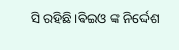ସି ରହିଛି।ଵିଇଓ ଙ୍କ ନିର୍ଦ୍ଦେଶ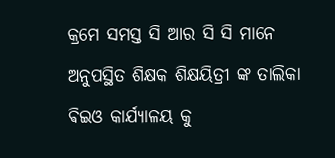କ୍ରମେ ସମସ୍ତ ସି ଆର ସି ସି ମାନେ ଅନୁପସ୍ଥିତ ଶିକ୍ଷକ ଶିକ୍ଷୟିତ୍ରୀ ଙ୍କ ତାଲିକା ଵିଇଓ କାର୍ଯ୍ୟାଳୟ କୁ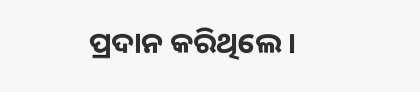ପ୍ରଦାନ କରିଥିଲେ।